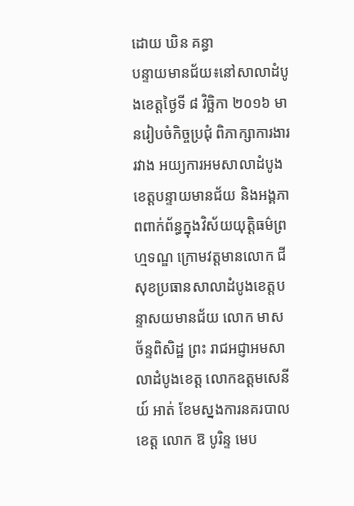ដោយ ឃិន គន្ធា
បន្ទាយមានជ័យ៖នៅសាលាដំបូងខេត្តថ្ងៃទី ៨ វិច្ឆិកា ២០១៦ មានរៀបចំកិច្ចប្រជុំ ពិភាក្សាការងាររវាង អយ្យការអមសាលាដំបូងខេត្តបន្ទាយមានជ័យ និងអង្គភាពពាក់ព័ន្ធក្នុងវិស័យយុត្តិធម៌ព្រហ្មទណ្ឌ ក្រោមវត្តមានលោក ជី សុខប្រធានសាលាដំបូងខេត្តបន្ទាសយមានជ័យ លោក មាស ច័ន្ទពិសិដ្ឋ ព្រះ រាជអជ្ញាអមសាលាដំបូងខេត្ត លោកឧត្ដមសេនីយ៍ អាត់ ខែមស្នងការនគរបាលខេត្ត លោក ឱ បូរិន្ទ មេប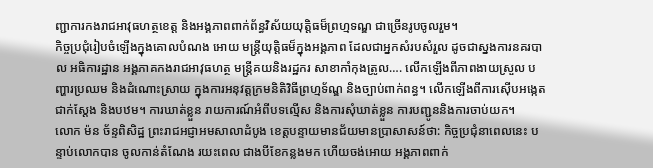ញ្ជាការកងរាជអាវុធហត្ថខេត្ត និងអង្គភាពពាក់ព័ន្ធវិស័យយុត្តិធម៏ព្រហ្មទណ្ឌ ជាច្រើនរូបចូលរួម។
កិច្ចប្រជុំរៀបចំឡើងក្នុងគោលបំណង អោយ មន្រ្តីយុត្តិធម៏ក្នុងអង្គភាព ដែលជាអ្នកសំរបសំរួល ដូចជាស្នងការនគរបាល អធិការដ្ឋាន អង្គភាគកងរាជអាវុធហត្ថ មន្ត្រីគយនិងរដ្ឋករ សាខាកាំកុងត្រូល…. លើកឡើងពីភាពងាយស្រួល បញ្ហារប្រឈម និងដំណោះស្រាយ ក្នុងការអនុវត្តក្រមនិតិវិធីព្រហ្មទ័ណ្ឌ និងច្បាប់ពាក់ពន្ធ។ លើកឡើងពីការស៊ើបអង្កេត ជាក់ស្ដែង និងបឋម។ ការឃាត់ខ្លួន រាយការណ៍អំពីបទល្មើស និងការសុំឃាត់ខ្លួន ការបញ្ជូននិងការចាប់យក។
លោក ម៉ន ច័ន្ទពិសិដ្ឋ ព្រះរាជអជ្ញាអមសាលាដំបូង ខេត្តបន្ទាយមានជ័យមានប្រាសាសន៍ថា: កិច្ចប្រជុំនាពេលនេះ បន្ទាប់លោកបាន ចូលកាន់តំណែង រយះពេល ជាងបីខែកន្លងមក ហើយចង់អោយ អង្គភាពពាក់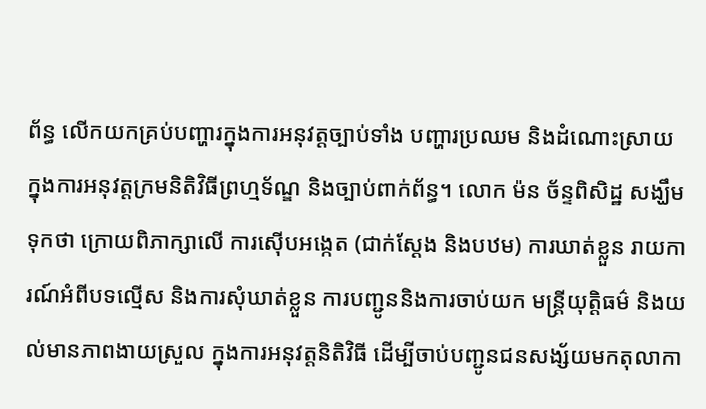ព័ន្ធ លើកយកគ្រប់បញ្ហារក្នុងការអនុវត្តច្បាប់ទាំង បញ្ហារប្រឈម និងដំណោះស្រាយ ក្នុងការអនុវត្តក្រមនិតិវិធីព្រហ្មទ័ណ្ឌ និងច្បាប់ពាក់ព័ន្ធ។ លោក ម៉ន ច័ន្ទពិសិដ្ឋ សង្ឃឹមទុកថា ក្រោយពិភាក្សាលើ ការស៊ើបអង្កេត (ជាក់ស្ដែង និងបឋម) ការឃាត់ខ្លួន រាយការណ៍អំពីបទល្មើស និងការសុំឃាត់ខ្លួន ការបញ្ជូននិងការចាប់យក មន្ត្រីយុត្តិធម៌ និងយល់មានភាពងាយស្រួល ក្នុងការអនុវត្តនិតិវិធី ដើម្បីចាប់បញ្ជូនជនសង្ស័យមកតុលាកា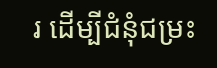រ ដើម្បីជំនុំជម្រះ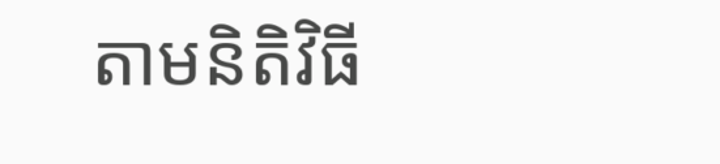តាមនិតិវិធី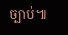ច្បាប់៕